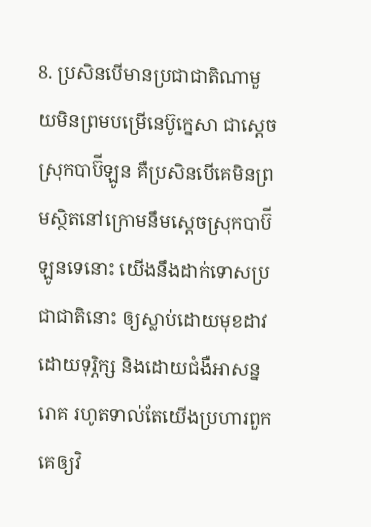8. ប្រសិនបើមានប្រជាជាតិណាមួយមិនព្រមបម្រើនេប៊ូក្នេសា ជាស្ដេចស្រុកបាប៊ីឡូន គឺប្រសិនបើគេមិនព្រមស្ថិតនៅក្រោមនឹមស្ដេចស្រុកបាប៊ីឡូនទេនោះ យើងនឹងដាក់ទោសប្រជាជាតិនោះ ឲ្យស្លាប់ដោយមុខដាវ ដោយទុរ្ភិក្ស និងដោយជំងឺអាសន្នរោគ រហូតទាល់តែយើងប្រហារពួកគេឲ្យវិ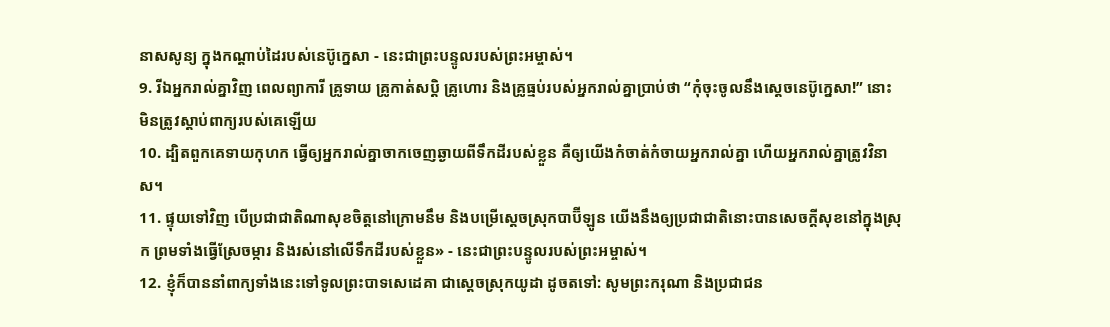នាសសូន្យ ក្នុងកណ្ដាប់ដៃរបស់នេប៊ូក្នេសា - នេះជាព្រះបន្ទូលរបស់ព្រះអម្ចាស់។
9. រីឯអ្នករាល់គ្នាវិញ ពេលព្យាការី គ្រូទាយ គ្រូកាត់សប្ដិ គ្រូហោរ និងគ្រូធ្មប់របស់អ្នករាល់គ្នាប្រាប់ថា “កុំចុះចូលនឹងស្ដេចនេប៊ូក្នេសា!” នោះមិនត្រូវស្ដាប់ពាក្យរបស់គេឡើយ
10. ដ្បិតពួកគេទាយកុហក ធ្វើឲ្យអ្នករាល់គ្នាចាកចេញឆ្ងាយពីទឹកដីរបស់ខ្លួន គឺឲ្យយើងកំចាត់កំចាយអ្នករាល់គ្នា ហើយអ្នករាល់គ្នាត្រូវវិនាស។
11. ផ្ទុយទៅវិញ បើប្រជាជាតិណាសុខចិត្តនៅក្រោមនឹម និងបម្រើស្ដេចស្រុកបាប៊ីឡូន យើងនឹងឲ្យប្រជាជាតិនោះបានសេចក្ដីសុខនៅក្នុងស្រុក ព្រមទាំងធ្វើស្រែចម្ការ និងរស់នៅលើទឹកដីរបស់ខ្លួន» - នេះជាព្រះបន្ទូលរបស់ព្រះអម្ចាស់។
12. ខ្ញុំក៏បាននាំពាក្យទាំងនេះទៅទូលព្រះបាទសេដេគា ជាស្ដេចស្រុកយូដា ដូចតទៅ: សូមព្រះករុណា និងប្រជាជន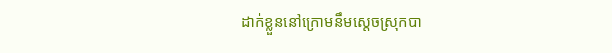ដាក់ខ្លួននៅក្រោមនឹមស្ដេចស្រុកបា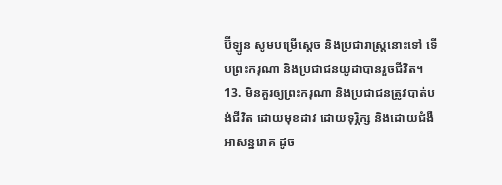ប៊ីឡូន សូមបម្រើស្ដេច និងប្រជារាស្ត្រនោះទៅ ទើបព្រះករុណា និងប្រជាជនយូដាបានរួចជីវិត។
13. មិនគួរឲ្យព្រះករុណា និងប្រជាជនត្រូវបាត់បង់ជីវិត ដោយមុខដាវ ដោយទុរ្ភិក្ស និងដោយជំងឺអាសន្នរោគ ដូច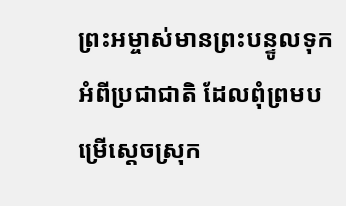ព្រះអម្ចាស់មានព្រះបន្ទូលទុកអំពីប្រជាជាតិ ដែលពុំព្រមបម្រើស្ដេចស្រុក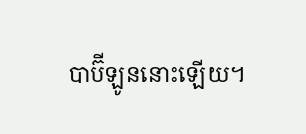បាប៊ីឡូននោះឡើយ។